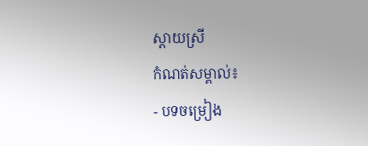ស្ដាយស្រី
កំណត់សម្គាល់៖
- បទចម្រៀង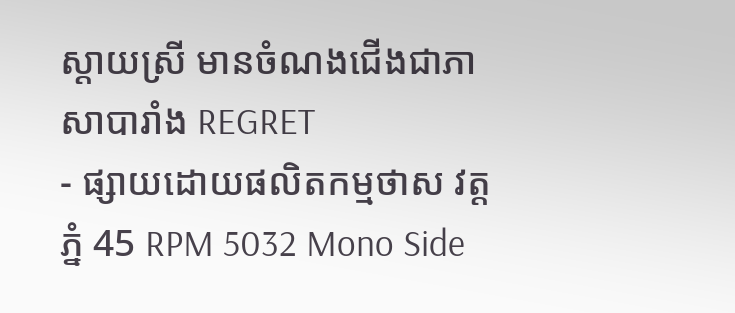ស្ដាយស្រី មានចំណងជើងជាភាសាបារាំង REGRET
- ផ្សាយដោយផលិតកម្មថាស វត្តភ្នំ 45 RPM 5032 Mono Side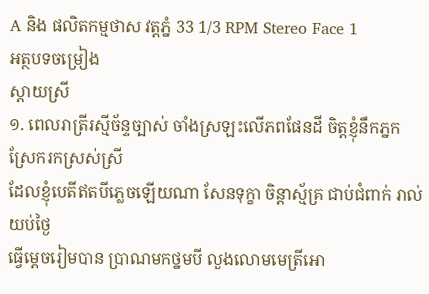A និង ផលិតកម្មថាស វត្តភ្នំ 33 1/3 RPM Stereo Face 1
អត្ថបទចម្រៀង
ស្ដាយស្រី
១. ពេលរាត្រីរស្មីច័ន្ទច្បាស់ ចាំងស្រឡះលើភពផែនដី ចិត្តខ្ញុំនឹកភ្នកស្រែករកស្រស់ស្រី
ដែលខ្ញុំបេតីឥតបីភ្លេចឡើយណា សែនទុក្ខា ចិន្ដាស្ម័គ្រ ជាប់ជំពាក់ រាល់យប់ថ្ងៃ
ធ្វើម្ដេចរៀមបាន ប្រាណមកថ្នមបី លួងលោមមេត្រីអោ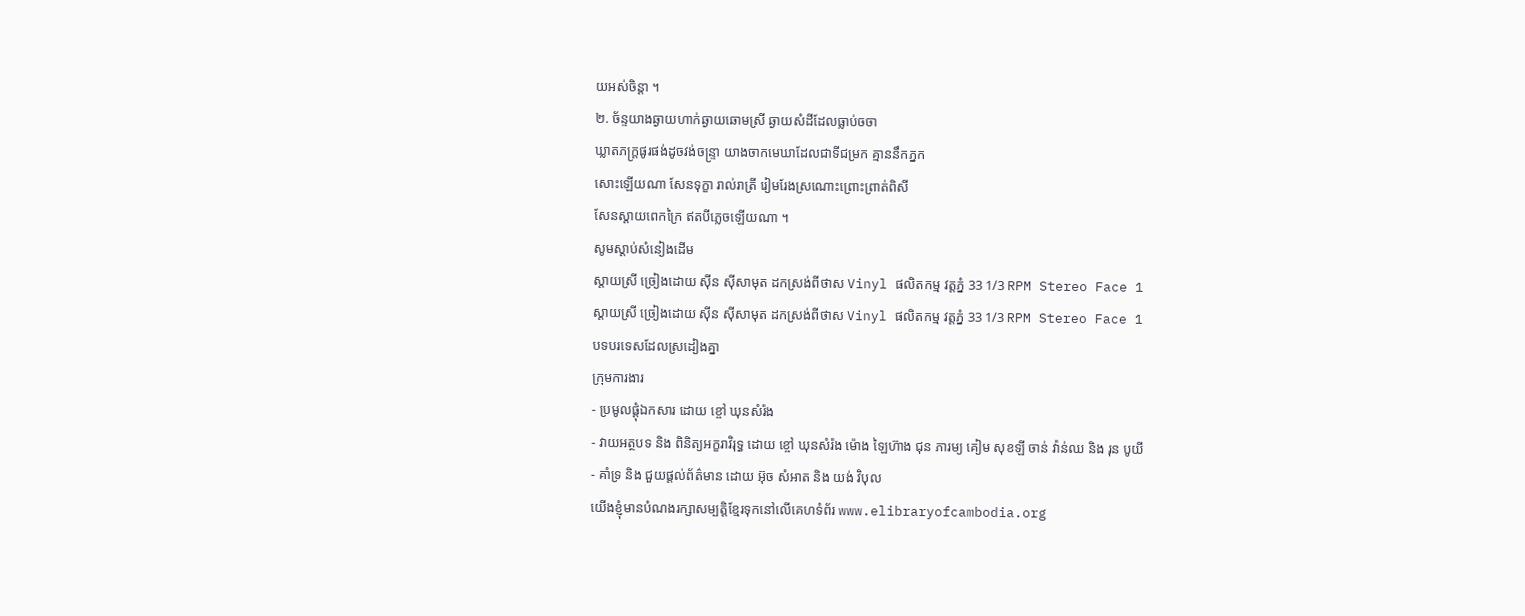យអស់ចិន្តា ។
២. ច័ន្ទយាងឆ្ងាយហាក់ឆ្ងាយឆោមស្រី ឆ្ងាយសំដីដែលធ្លាប់ចចា
ឃ្លាតភក្ត្រផូរផង់ដូចវង់ចន្ទ្រា យាងចាកមេឃាដែលជាទីជម្រក គ្មាននឹកភ្នក
សោះឡើយណា សែនទុក្ខា រាល់រាត្រី រៀមរែងស្រណោះព្រោះព្រាត់ពិសី
សែនស្ដាយពេកក្រៃ ឥតបីភ្លេចឡើយណា ។
សូមស្ដាប់សំនៀងដើម
ស្ដាយស្រី ច្រៀងដោយ ស៊ីន ស៊ីសាមុត ដកស្រង់ពីថាស Vinyl ផលិតកម្ម វត្តភ្នំ 33 1/3 RPM Stereo Face 1
ស្ដាយស្រី ច្រៀងដោយ ស៊ីន ស៊ីសាមុត ដកស្រង់ពីថាស Vinyl ផលិតកម្ម វត្តភ្នំ 33 1/3 RPM Stereo Face 1
បទបរទេសដែលស្រដៀងគ្នា
ក្រុមការងារ
- ប្រមូលផ្ដុំឯកសារ ដោយ ខ្ចៅ ឃុនសំរ៉ង
- វាយអត្ថបទ និង ពិនិត្យអក្ខរាវិរុទ្ធ ដោយ ខ្ចៅ ឃុនសំរ៉ង ម៉ោង ឡៃហ៊ាង ជុន ភារម្យ គៀម សុខឡី ចាន់ វ៉ាន់ឈ និង រុន បូយី
- គាំទ្រ និង ជួយផ្ដល់ព័ត៌មាន ដោយ អ៊ុច សំអាត និង យង់ វិបុល
យើងខ្ញុំមានបំណងរក្សាសម្បត្តិខ្មែរទុកនៅលើគេហទំព័រ www.elibraryofcambodia.org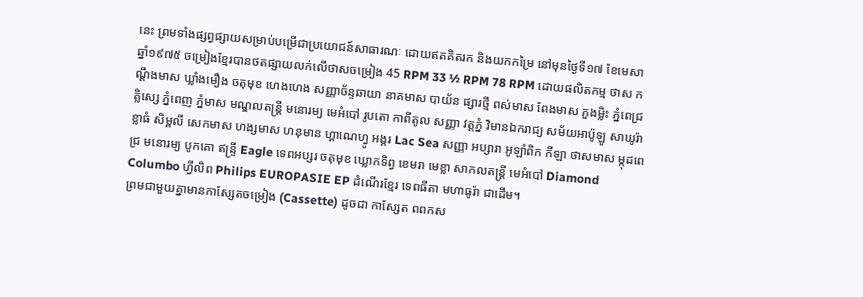នេះ ព្រមទាំងផ្សព្វផ្សាយសម្រាប់បម្រើជាប្រយោជន៍សាធារណៈ ដោយឥតគិតរក និងយកកម្រៃ នៅមុនថ្ងៃទី១៧ ខែមេសា ឆ្នាំ១៩៧៥ ចម្រៀងខ្មែរបានថតផ្សាយលក់លើថាសចម្រៀង 45 RPM 33 ½ RPM 78 RPM ដោយផលិតកម្ម ថាស កណ្ដឹងមាស ឃ្លាំងមឿង ចតុមុខ ហេងហេង សញ្ញាច័ន្ទឆាយា នាគមាស បាយ័ន ផ្សារថ្មី ពស់មាស ពែងមាស ភួងម្លិះ ភ្នំពេជ្រ គ្លិស្សេ ភ្នំពេញ ភ្នំមាស មណ្ឌលតន្រ្តី មនោរម្យ មេអំបៅ រូបតោ កាពីតូល សញ្ញា វត្តភ្នំ វិមានឯករាជ្យ សម័យអាប៉ូឡូ សាឃូរ៉ា ខ្លាធំ សិម្ពលី សេកមាស ហង្សមាស ហនុមាន ហ្គាណេហ្វូ អង្គរ Lac Sea សញ្ញា អប្សារា អូឡាំពិក កីឡា ថាសមាស ម្កុដពេជ្រ មនោរម្យ បូកគោ ឥន្ទ្រី Eagle ទេពអប្សរ ចតុមុខ ឃ្លោកទិព្វ ខេមរា មេខ្លា សាកលតន្ត្រី មេអំបៅ Diamond Columbo ហ្វីលិព Philips EUROPASIE EP ដំណើរខ្មែរ ទេពធីតា មហាធូរ៉ា ជាដើម។
ព្រមជាមួយគ្នាមានកាសែ្សតចម្រៀង (Cassette) ដូចជា កាស្សែត ពពកស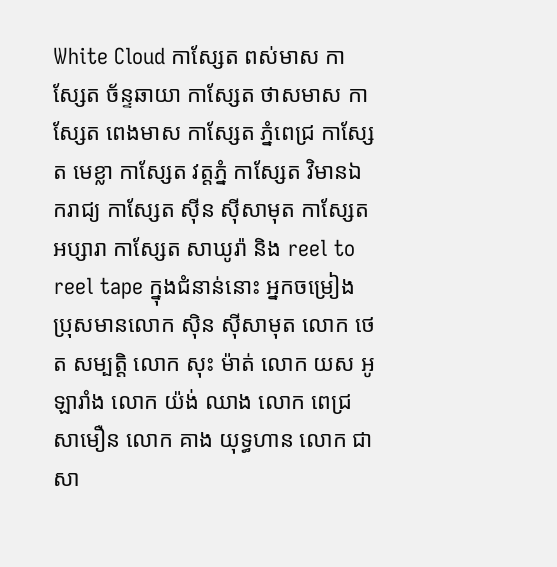White Cloud កាស្សែត ពស់មាស កាស្សែត ច័ន្ទឆាយា កាស្សែត ថាសមាស កាស្សែត ពេងមាស កាស្សែត ភ្នំពេជ្រ កាស្សែត មេខ្លា កាស្សែត វត្តភ្នំ កាស្សែត វិមានឯករាជ្យ កាស្សែត ស៊ីន ស៊ីសាមុត កាស្សែត អប្សារា កាស្សែត សាឃូរ៉ា និង reel to reel tape ក្នុងជំនាន់នោះ អ្នកចម្រៀង ប្រុសមានលោក ស៊ិន ស៊ីសាមុត លោក ថេត សម្បត្តិ លោក សុះ ម៉ាត់ លោក យស អូឡារាំង លោក យ៉ង់ ឈាង លោក ពេជ្រ សាមឿន លោក គាង យុទ្ធហាន លោក ជា សា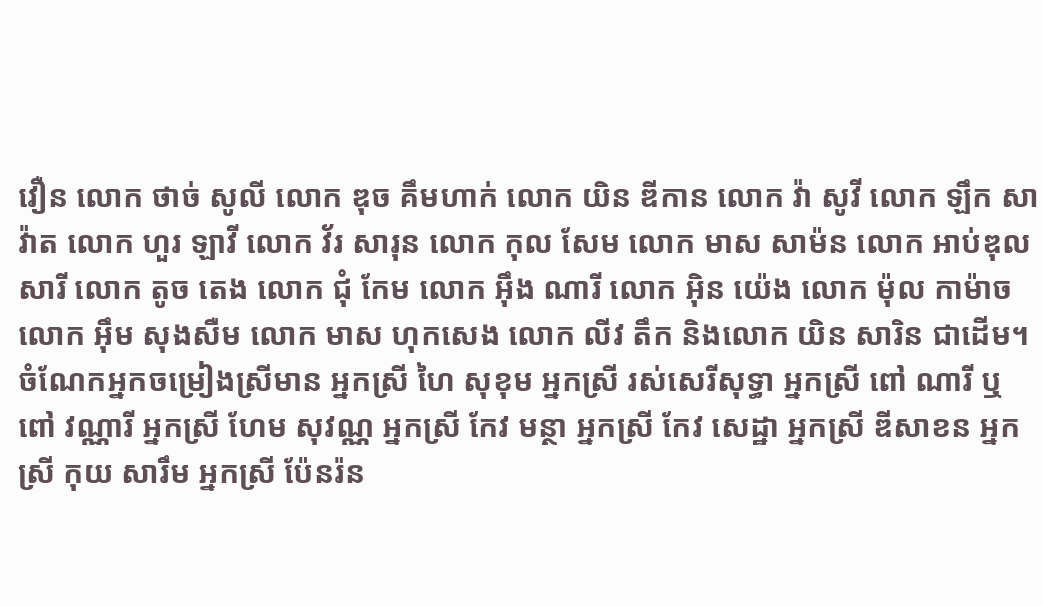វឿន លោក ថាច់ សូលី លោក ឌុច គឹមហាក់ លោក យិន ឌីកាន លោក វ៉ា សូវី លោក ឡឹក សាវ៉ាត លោក ហួរ ឡាវី លោក វ័រ សារុន លោក កុល សែម លោក មាស សាម៉ន លោក អាប់ឌុល សារី លោក តូច តេង លោក ជុំ កែម លោក អ៊ឹង ណារី លោក អ៊ិន យ៉េង លោក ម៉ុល កាម៉ាច លោក អ៊ឹម សុងសឺម លោក មាស ហុកសេង លោក លីវ តឹក និងលោក យិន សារិន ជាដើម។
ចំណែកអ្នកចម្រៀងស្រីមាន អ្នកស្រី ហៃ សុខុម អ្នកស្រី រស់សេរីសុទ្ធា អ្នកស្រី ពៅ ណារី ឬ ពៅ វណ្ណារី អ្នកស្រី ហែម សុវណ្ណ អ្នកស្រី កែវ មន្ថា អ្នកស្រី កែវ សេដ្ឋា អ្នកស្រី ឌីសាខន អ្នកស្រី កុយ សារឹម អ្នកស្រី ប៉ែនរ៉ន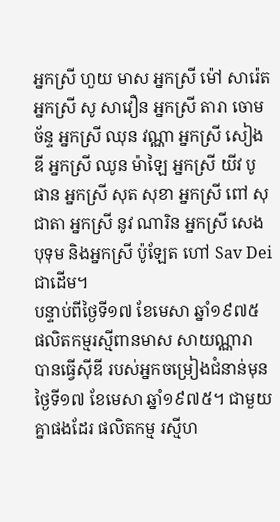អ្នកស្រី ហួយ មាស អ្នកស្រី ម៉ៅ សារ៉េត អ្នកស្រី សូ សាវឿន អ្នកស្រី តារា ចោមច័ន្ទ អ្នកស្រី ឈុន វណ្ណា អ្នកស្រី សៀង ឌី អ្នកស្រី ឈូន ម៉ាឡៃ អ្នកស្រី យីវ បូផាន អ្នកស្រី សុត សុខា អ្នកស្រី ពៅ សុជាតា អ្នកស្រី នូវ ណារិន អ្នកស្រី សេង បុទុម និងអ្នកស្រី ប៉ូឡែត ហៅ Sav Dei ជាដើម។
បន្ទាប់ពីថ្ងៃទី១៧ ខែមេសា ឆ្នាំ១៩៧៥ ផលិតកម្មរស្មីពានមាស សាយណ្ណារា បានធ្វើស៊ីឌី របស់អ្នកចម្រៀងជំនាន់មុនថ្ងៃទី១៧ ខែមេសា ឆ្នាំ១៩៧៥។ ជាមួយគ្នាផងដែរ ផលិតកម្ម រស្មីហ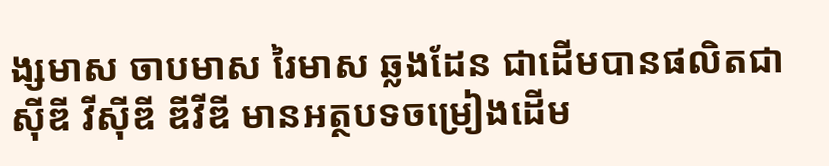ង្សមាស ចាបមាស រៃមាស ឆ្លងដែន ជាដើមបានផលិតជា ស៊ីឌី វីស៊ីឌី ឌីវីឌី មានអត្ថបទចម្រៀងដើម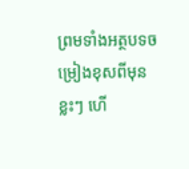ព្រមទាំងអត្ថបទចម្រៀងខុសពីមុនខ្លះៗ ហើ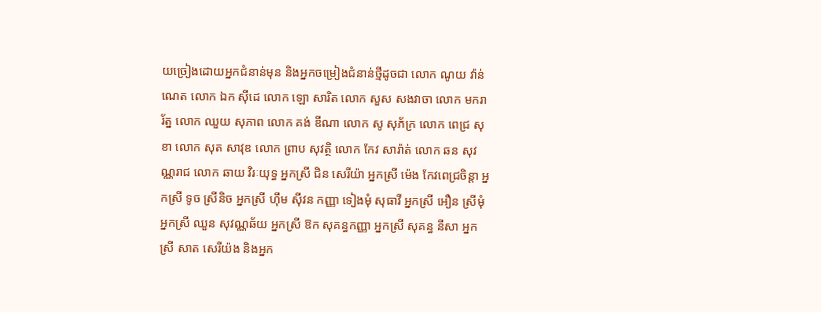យច្រៀងដោយអ្នកជំនាន់មុន និងអ្នកចម្រៀងជំនាន់ថ្មីដូចជា លោក ណូយ វ៉ាន់ណេត លោក ឯក ស៊ីដេ លោក ឡោ សារិត លោក សួស សងវាចា លោក មករា រ័ត្ន លោក ឈួយ សុភាព លោក គង់ ឌីណា លោក សូ សុភ័ក្រ លោក ពេជ្រ សុខា លោក សុត សាវុឌ លោក ព្រាប សុវត្ថិ លោក កែវ សារ៉ាត់ លោក ឆន សុវណ្ណរាជ លោក ឆាយ វិរៈយុទ្ធ អ្នកស្រី ជិន សេរីយ៉ា អ្នកស្រី ម៉េង កែវពេជ្រចិន្តា អ្នកស្រី ទូច ស្រីនិច អ្នកស្រី ហ៊ឹម ស៊ីវន កញ្ញា ទៀងមុំ សុធាវី អ្នកស្រី អឿន ស្រីមុំ អ្នកស្រី ឈួន សុវណ្ណឆ័យ អ្នកស្រី ឱក សុគន្ធកញ្ញា អ្នកស្រី សុគន្ធ នីសា អ្នកស្រី សាត សេរីយ៉ង និងអ្នក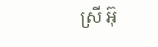ស្រី អ៊ុ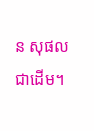ន សុផល ជាដើម។